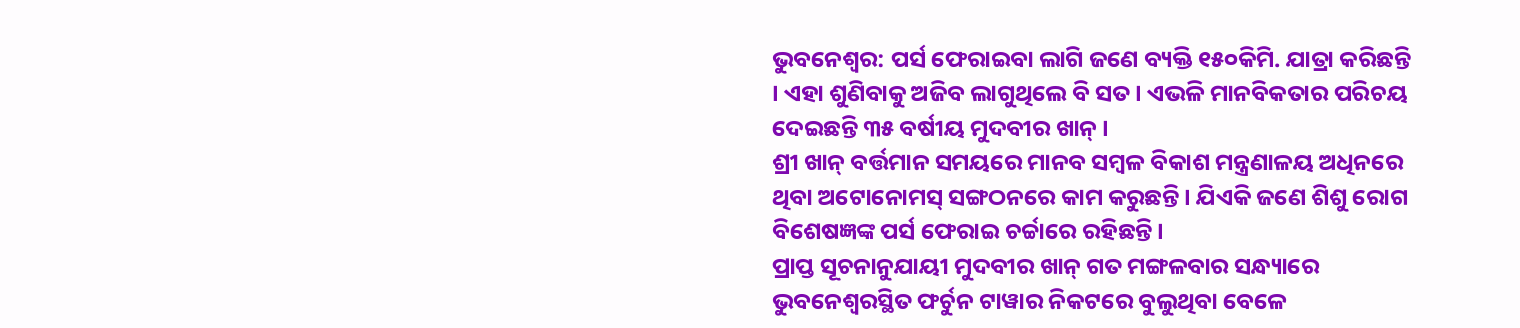ଭୁବନେଶ୍ୱର: ପର୍ସ ଫେରାଇବା ଲାଗି ଜଣେ ବ୍ୟକ୍ତି ୧୫୦କିମି. ଯାତ୍ରା କରିଛନ୍ତି । ଏହା ଶୁଣିବାକୁ ଅଜିବ ଲାଗୁଥିଲେ ବି ସତ । ଏଭଳି ମାନବିକତାର ପରିଚୟ ଦେଇଛନ୍ତି ୩୫ ବର୍ଷୀୟ ମୁଦବୀର ଖାନ୍ ।
ଶ୍ରୀ ଖାନ୍ ବର୍ତ୍ତମାନ ସମୟରେ ମାନବ ସମ୍ବଳ ବିକାଶ ମନ୍ତ୍ରଣାଳୟ ଅଧିନରେ ଥିବା ଅଟୋନୋମସ୍ ସଙ୍ଗଠନରେ କାମ କରୁଛନ୍ତି । ଯିଏକି ଜଣେ ଶିଶୁ ରୋଗ ବିଶେଷଜ୍ଞଙ୍କ ପର୍ସ ଫେରାଇ ଚର୍ଚ୍ଚାରେ ରହିଛନ୍ତି ।
ପ୍ରାପ୍ତ ସୂଚନାନୁଯାୟୀ ମୁଦବୀର ଖାନ୍ ଗତ ମଙ୍ଗଳବାର ସନ୍ଧ୍ୟାରେ ଭୁବନେଶ୍ୱରସ୍ଥିତ ଫର୍ଚୁନ ଟାୱାର ନିକଟରେ ବୁଲୁଥିବା ବେଳେ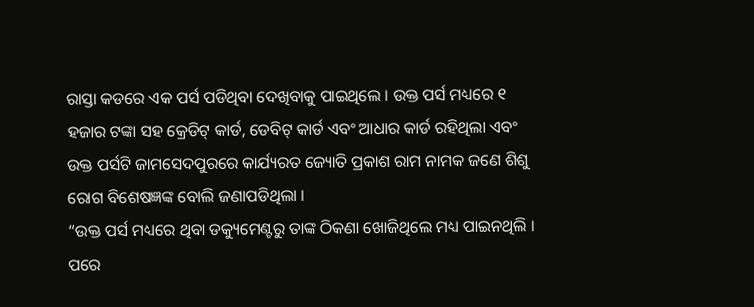ରାସ୍ତା କଡରେ ଏକ ପର୍ସ ପଡିଥିବା ଦେଖିବାକୁ ପାଇଥିଲେ । ଉକ୍ତ ପର୍ସ ମଧ୍ୟରେ ୧ ହଜାର ଟଙ୍କା ସହ କ୍ରେଡିଟ୍ କାର୍ଡ, ଡେବିଟ୍ କାର୍ଡ ଏବଂ ଆଧାର କାର୍ଡ ରହିଥିଲା ଏବଂ ଉକ୍ତ ପର୍ସଟି ଜାମସେଦପୁରରେ କାର୍ଯ୍ୟରତ ଜ୍ୟୋତି ପ୍ରକାଶ ରାମ ନାମକ ଜଣେ ଶିଶୁ ରୋଗ ବିଶେଷଜ୍ଞଙ୍କ ବୋଲି ଜଣାପଡିଥିଲା ।
“ଉକ୍ତ ପର୍ସ ମଧ୍ୟରେ ଥିବା ଡକ୍ୟୁମେଣ୍ଟରୁ ତାଙ୍କ ଠିକଣା ଖୋଜିଥିଲେ ମଧ୍ୟ ପାଇନଥିଲି । ପରେ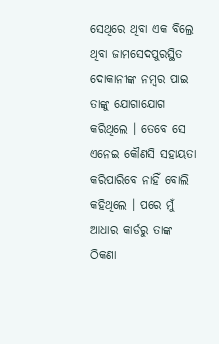ସେଥିରେ ଥିବା ଏକ ବିଲ୍ରେ ଥିବା ଜାମସେଦପୁରସ୍ଥିତ ଦୋକାନୀଙ୍କ ନମ୍ବର ପାଇ ତାଙ୍କୁ ଯୋଗାଯୋଗ କରିଥିଲେ । ତେବେ ସେ ଏନେଇ କୌଣସି ସହାୟତା କରିପାରିବେ ନାହିଁ ବୋଲି କହିଥିଲେ । ପରେ ମୁଁ ଆଧାର କାର୍ଡରୁ ତାଙ୍କ ଠିକଣା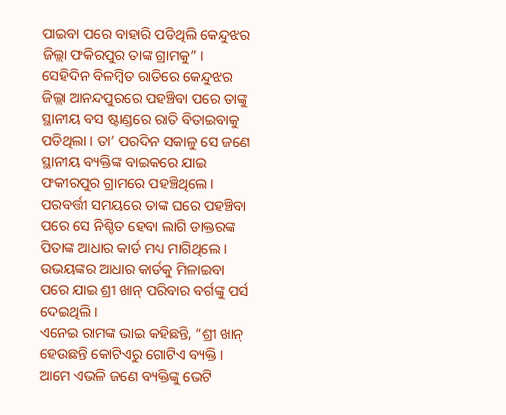ପାଇବା ପରେ ବାହାରି ପଡିଥିଲି କେନ୍ଦୁଝର ଜିଲ୍ଲା ଫକିରପୁର ତାଙ୍କ ଗ୍ରାମକୁ” ।
ସେହିଦିନ ବିଳମ୍ବିତ ରାତିରେ କେନ୍ଦୁଝର ଜିଲ୍ଲା ଆନନ୍ଦପୁରରେ ପହଞ୍ଚିବା ପରେ ତାଙ୍କୁ ସ୍ଥାନୀୟ ବସ ଷ୍ଟାଣ୍ଡରେ ରାତି ବିତାଇବାକୁ ପଡିଥିଲା । ତା’ ପରଦିନ ସକାଳୁ ସେ ଜଣେ ସ୍ଥାନୀୟ ବ୍ୟକ୍ତିଙ୍କ ବାଇକରେ ଯାଇ ଫକୀରପୁର ଗ୍ରାମରେ ପହଞ୍ଚିଥିଲେ ।
ପରବର୍ତ୍ତୀ ସମୟରେ ତାଙ୍କ ଘରେ ପହଞ୍ଚିବା ପରେ ସେ ନିଶ୍ଚିତ ହେବା ଲାଗି ଡାକ୍ତରଙ୍କ ପିତାଙ୍କ ଆଧାର କାର୍ଡ ମଧ୍ୟ ମାଗିଥିଲେ । ଉଭୟଙ୍କର ଆଧାର କାର୍ଡକୁ ମିଳାଇବା ପରେ ଯାଇ ଶ୍ରୀ ଖାନ୍ ପରିବାର ବର୍ଗଙ୍କୁ ପର୍ସ ଦେଇଥିଲି ।
ଏନେଇ ରାମଙ୍କ ଭାଇ କହିଛନ୍ତି, “ଶ୍ରୀ ଖାନ୍ ହେଉଛନ୍ତି କୋଟିଏରୁ ଗୋଟିଏ ବ୍ୟକ୍ତି । ଆମେ ଏଭଳି ଜଣେ ବ୍ୟକ୍ତିଙ୍କୁ ଭେଟି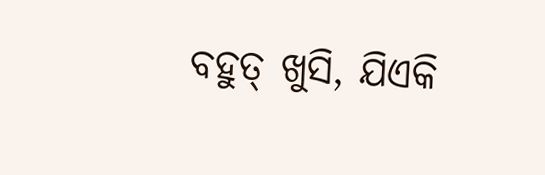ବହୁତ୍ ଖୁସି, ଯିଏକି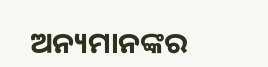ଅନ୍ୟମାନଙ୍କର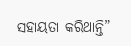ସହାୟତା କରିଥାନ୍ତି”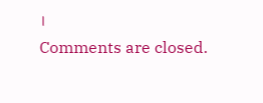।
Comments are closed.